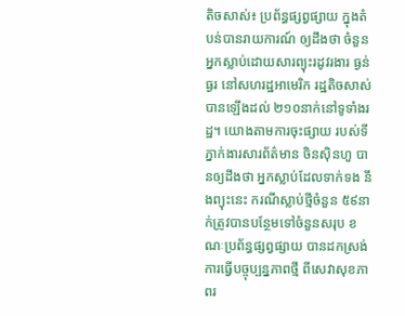តិចសាស់៖ ប្រព័ន្ធផ្សព្វផ្សាយ ក្នុងតំបន់បានរាយការណ៍ ឲ្យដឹងថា ចំនួនអ្នកស្លាប់ដោយសារព្យុះរដូវរងារ ធ្ងន់ធ្ងរ នៅសហរដ្ឋអាមេរិក រដ្ឋតិចសាស់ បានឡើងដល់ ២១០នាក់នៅទូទាំងរដ្ឋ។ យោងតាមការចុះផ្សាយ របស់ទីភ្នាក់ងារសារព័ត៌មាន ចិនស៊ិនហួ បានឲ្យដឹងថា អ្នកស្លាប់ដែលទាក់ទង នឹងព្យុះនេះ ករណីស្លាប់ថ្មីចំនួន ៥៩នាក់ត្រូវបានបន្ថែមទៅចំនួនសរុប ខណៈប្រព័ន្ធផ្សព្វផ្សាយ បានដកស្រង់ការធ្វើបច្ចុប្បន្នភាពថ្មី ពីសេវាសុខភាពរ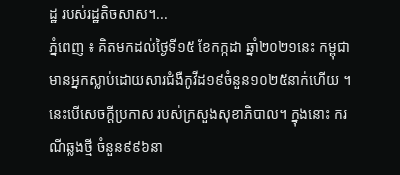ដ្ឋ របស់រដ្ឋតិចសាស។...
ភ្នំពេញ ៖ គិតមកដល់ថ្ងៃទី១៥ ខែកក្កដា ឆ្នាំ២០២១នេះ កម្ពុជាមានអ្នកស្លាប់ដោយសារជំងឺកូវីដ១៩ចំនួន១០២៥នាក់ហើយ ។ នេះបើសេចក្តីប្រកាស របស់ក្រសួងសុខាភិបាល។ ក្នុងនោះ ករណីឆ្លងថ្មី ចំនួន៩៩៦នា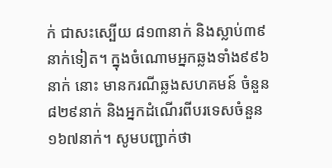ក់ ជាសះស្បើយ ៨១៣នាក់ និងស្លាប់៣៩នាក់ទៀត។ ក្នុងចំណោមអ្នកឆ្លងទាំង៩៩៦នាក់ នោះ មានករណីឆ្លងសហគមន៍ ចំនួន៨២៩នាក់ និងអ្នកដំណើរពីបរទេសចំនួន១៦៧នាក់។ សូមបញ្ជាក់ថា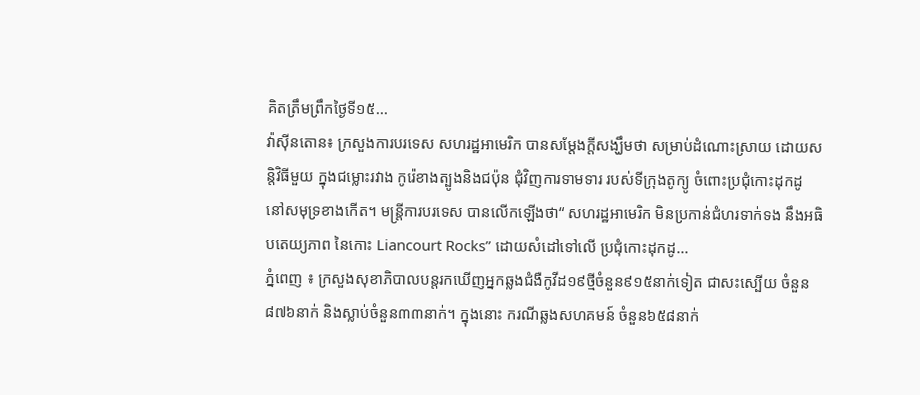គិតត្រឹមព្រឹកថ្ងៃទី១៥...
វ៉ាស៊ីនតោន៖ ក្រសួងការបរទេស សហរដ្ឋអាមេរិក បានសម្តែងក្តីសង្ឃឹមថា សម្រាប់ដំណោះស្រាយ ដោយសន្តិវិធីមួយ ក្នុងជម្លោះរវាង កូរ៉េខាងត្បូងនិងជប៉ុន ជុំវិញការទាមទារ របស់ទីក្រុងតូក្យូ ចំពោះប្រជុំកោះដុកដូ នៅសមុទ្រខាងកើត។ មន្ត្រីការបរទេស បានលើកឡើងថា“ សហរដ្ឋអាមេរិក មិនប្រកាន់ជំហរទាក់ទង នឹងអធិបតេយ្យភាព នៃកោះ Liancourt Rocks” ដោយសំដៅទៅលើ ប្រជុំកោះដុកដូ...
ភ្នំពេញ ៖ ក្រសួងសុខាភិបាលបន្តរកឃើញអ្នកឆ្លងជំងឺកូវីដ១៩ថ្មីចំនួន៩១៥នាក់ទៀត ជាសះស្បើយ ចំនួន៨៧៦នាក់ និងស្លាប់ចំនួន៣៣នាក់។ ក្នុងនោះ ករណីឆ្លងសហគមន៍ ចំនួន៦៥៨នាក់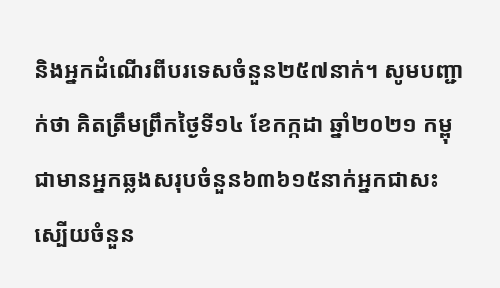និងអ្នកដំណើរពីបរទេសចំនួន២៥៧នាក់។ សូមបញ្ជាក់ថា គិតត្រឹមព្រឹកថ្ងៃទី១៤ ខែកក្កដា ឆ្នាំ២០២១ កម្ពុជាមានអ្នកឆ្លងសរុបចំនួន៦៣៦១៥នាក់អ្នកជាសះស្បើយចំនួន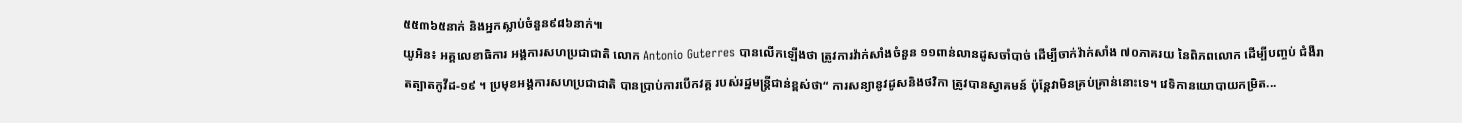៥៥៣៦៥នាក់ និងអ្នកស្លាប់ចំនួន៩៨៦នាក់៕
យូអិន៖ អគ្គលេខាធិការ អង្គការសហប្រជាជាតិ លោក Antonio Guterres បានលើកឡើងថា ត្រូវការវ៉ាក់សាំងចំនួន ១១ពាន់លានដូសចាំបាច់ ដើម្បីចាក់វ៉ាក់សាំង ៧០ភាគរយ នៃពិភពលោក ដើម្បីបញ្ចប់ ជំងឺរាតត្បាតកូវីដ-១៩ ។ ប្រមុខអង្គការសហប្រជាជាតិ បានប្រាប់ការបើកវគ្គ របស់រដ្ឋមន្ត្រីជាន់ខ្ពស់ថា“ ការសន្យានូវដូសនិងថវិកា ត្រូវបានស្វាគមន៍ ប៉ុន្តែវាមិនគ្រប់គ្រាន់នោះទេ។ វេទិកានយោបាយកម្រិត...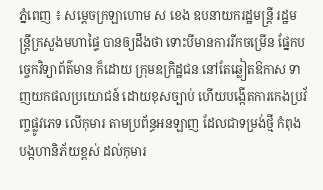ភ្នំពេញ ៖ សម្ដេចក្រឡាហោម ស ខេង ឧបនាយករដ្ឋមន្ដ្រី រដ្ឋមន្ដ្រីក្រសួងមហាផ្ទៃ បានឲ្យដឹងថា ទោះបីមានការរីកចម្រើន ផ្នែកបច្ចេកវិទ្យាព័ត៌មាន ក៏ដោយ ក្រុមឧក្រិដ្ឋជន នៅតែឆ្លៀតឱកាស ទាញយកផលប្រយោជន៍ ដោយខុសច្បាប់ ហើយបង្កើតការកេងប្រវ័ញ្ចផ្លូវភេទ លើកុមារ តាមប្រព័ន្ធអនឡាញ ដែលជាទម្រង់ថ្មី កំពុងបង្កហានិភ័យខ្ពស់ ដល់កុមារ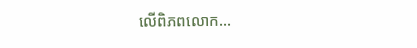លើពិភពលោក...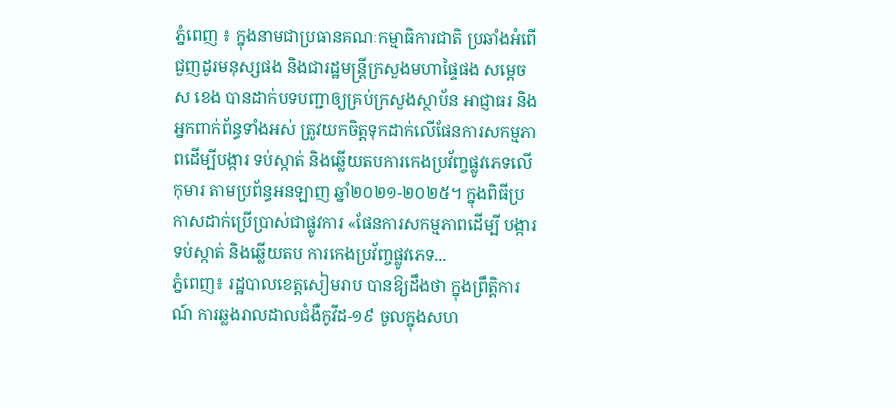ភ្នំពេញ ៖ ក្នុងនាមជាប្រធានគណៈកម្មាធិការជាតិ ប្រឆាំងអំពើជួញដូរមនុស្សផង និងជារដ្ឋមន្រ្តីក្រសួងមហាផ្ទៃផង សម្តេច ស ខេង បានដាក់បទបញ្ជាឲ្យគ្រប់ក្រសួងស្ថាប័ន អាជ្ញាធរ និងអ្នកពាក់ព័ន្ធទាំងអស់ ត្រូវយកចិត្តទុកដាក់លើផែនការសកម្មភាពដើម្បីបង្ការ ទប់ស្កាត់ និងឆ្លើយតបការកេងប្រវ័ញ្ចផ្លូវភេទលើកុមារ តាមប្រព័ន្ធអនឡាញ ឆ្នាំ២០២១-២០២៥។ ក្នុងពិធីប្រកាសដាក់ប្រើប្រាស់ជាផ្លូវការ «ផែនការសកម្មភាពដើម្បី បង្ការ ទប់ស្កាត់ និងឆ្លើយតប ការកេងប្រវ័ញ្ចផ្លូវភេទ...
ភ្នំពេញ៖ រដ្ឋបាលខេត្តសៀមរាប បានឱ្យដឹងថា ក្នុងព្រឹត្តិការណ៍ ការឆ្លងរាលដាលជំងឺកូវីដ-១៩ ចូលក្នុងសហ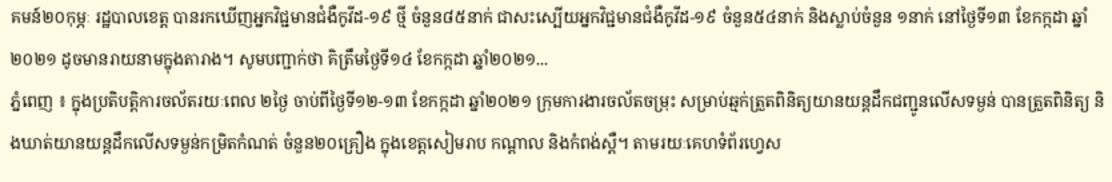គមន៍២០កុម្ភៈ រដ្ឋបាលខេត្ត បានរកឃើញអ្នកវិជ្ជមានជំងឺកូវីដ-១៩ ថ្មី ចំនួន៨៥នាក់ ជាសះស្បើយអ្នកវិជ្ជមានជំងឺកូវីដ-១៩ ចំនួន៥៤នាក់ និងស្លាប់ចំនួន ១នាក់ នៅថ្ងៃទី១៣ ខែកក្កដា ឆ្នាំ២០២១ ដូចមានរាយនាមក្នុងតារាង។ សូមបញ្ជាក់ថា គិត្រឹមថ្ងៃទី១៤ ខែកក្កដា ឆ្នាំ២០២១...
ភ្នំពេញ ៖ ក្នុងប្រតិបត្តិការចល័តរយៈពេល ២ថ្ងៃ ចាប់ពីថ្ងៃទី១២-១៣ ខែកក្កដា ឆ្នាំ២០២១ ក្រុមការងារចល័តចម្រុះ សម្រាប់ឆ្មក់ត្រួតពិនិត្យយានយន្តដឹកជញ្ជូនលើសទម្ងន់ បានត្រួតពិនិត្យ និងឃាត់យានយន្តដឹកលើសទម្ងន់កម្រិតកំណត់ ចំនួន២០គ្រឿង ក្នុងខេត្តសៀមរាប កណ្តាល និងកំពង់ស្ពឺ។ តាមរយៈគេហទំព័រហ្វេស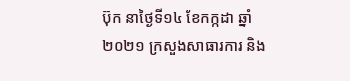ប៊ុក នាថ្ងៃទី១៤ ខែកក្កដា ឆ្នាំ២០២១ ក្រសួងសាធារការ និង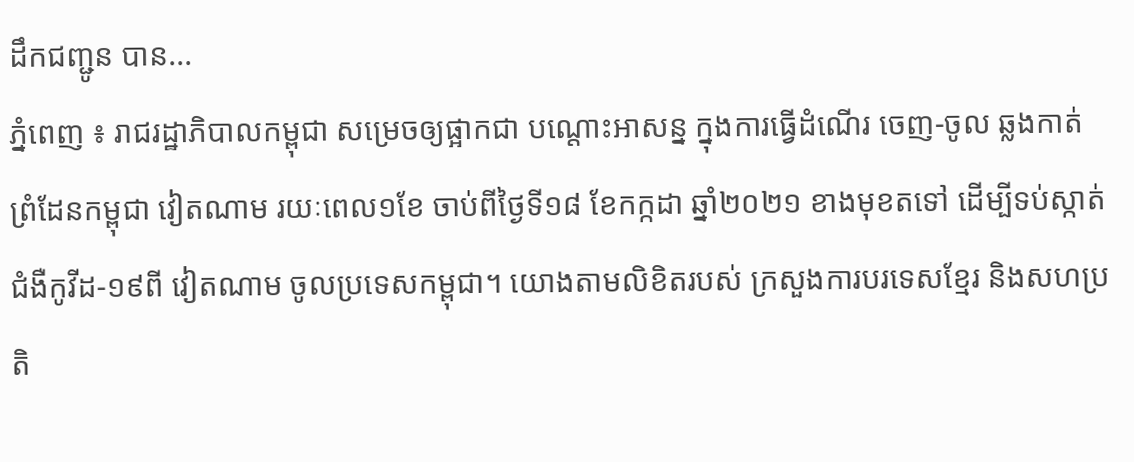ដឹកជញ្ជូន បាន...
ភ្នំពេញ ៖ រាជរដ្ឋាភិបាលកម្ពុជា សម្រេចឲ្យផ្អាកជា បណ្តោះអាសន្ន ក្នុងការធ្វើដំណើរ ចេញ-ចូល ឆ្លងកាត់ ព្រំដែនកម្ពុជា វៀតណាម រយៈពេល១ខែ ចាប់ពីថ្ងៃទី១៨ ខែកក្កដា ឆ្នាំ២០២១ ខាងមុខតទៅ ដើម្បីទប់ស្កាត់ជំងឺកូវីដ-១៩ពី វៀតណាម ចូលប្រទេសកម្ពុជា។ យោងតាមលិខិតរបស់ ក្រសួងការបរទេសខ្មែរ និងសហប្រតិ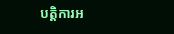បត្តិការអ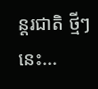ន្ដរជាតិ ថ្មីៗនេះ...